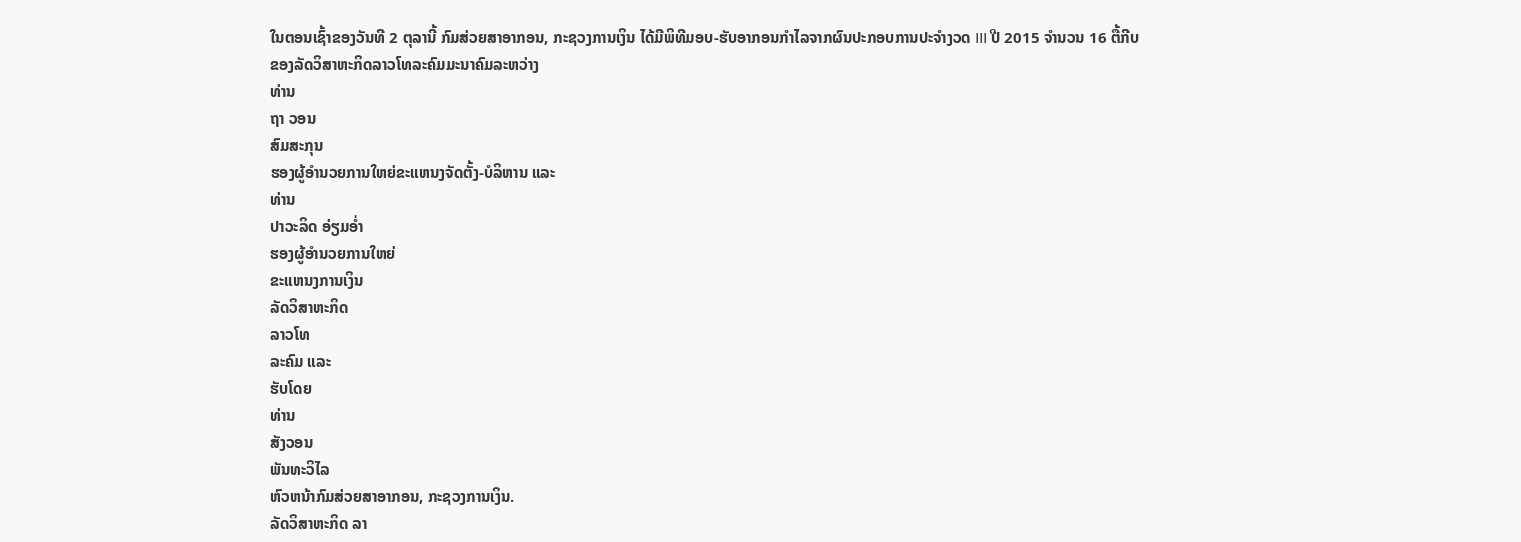ໃນຕອນເຊົ້າຂອງວັນທີ 2 ຕຸລານີ້ ກົມສ່ວຍສາອາກອນ, ກະຊວງການເງິນ ໄດ້ມີພິທີມອບ-ຮັບອາກອນກຳໄລຈາກຜົນປະກອບການປະຈຳງວດ III ປີ 2015 ຈຳນວນ 16 ຕື້ກີບ
ຂອງລັດວິສາຫະກິດລາວໂທລະຄົມມະນາຄົມລະຫວ່າງ
ທ່ານ
ຖາ ວອນ
ສົມສະກຸນ
ຮອງຜູ້ອຳນວຍການໃຫຍ່ຂະແຫນງຈັດຕັ້ງ-ບໍລິຫານ ແລະ
ທ່ານ
ປາວະລິດ ອ່ຽມອ່ຳ
ຮອງຜູ້ອຳນວຍການໃຫຍ່
ຂະແຫນງການເງິນ
ລັດວິສາຫະກິດ
ລາວໂທ
ລະຄົມ ແລະ
ຮັບໂດຍ
ທ່ານ
ສັງວອນ
ພັນທະວິໄລ
ຫົວຫນ້າກົມສ່ວຍສາອາກອນ, ກະຊວງການເງິນ.
ລັດວິສາຫະກິດ ລາ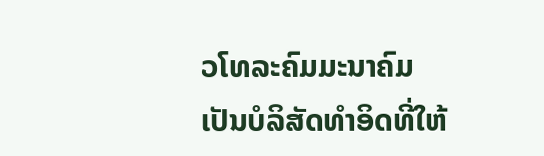ວໂທລະຄົມມະນາຄົມ
ເປັນບໍລິສັດທຳອິດທີ່ໃຫ້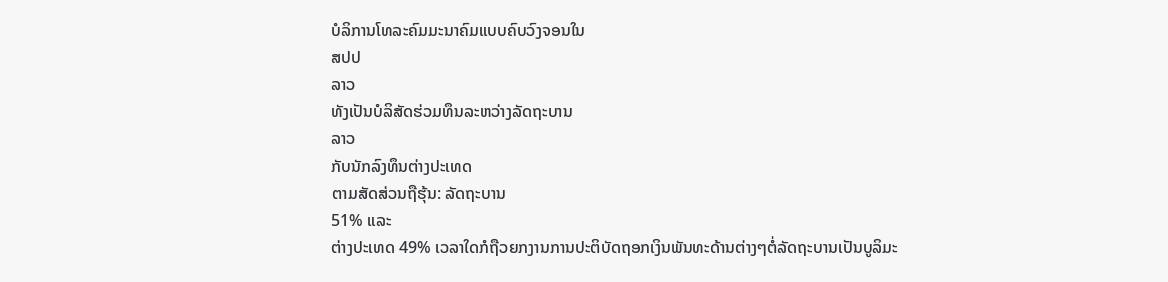ບໍລິການໂທລະຄົມມະນາຄົມແບບຄົບວົງຈອນໃນ
ສປປ
ລາວ
ທັງເປັນບໍລິສັດຮ່ວມທຶນລະຫວ່າງລັດຖະບານ
ລາວ
ກັບນັກລົງທຶນຕ່າງປະເທດ
ຕາມສັດສ່ວນຖືຮຸ້ນ: ລັດຖະບານ
51% ແລະ
ຕ່າງປະເທດ 49% ເວລາໃດກໍຖືວຍກງານການປະຕິບັດຖອກເງິນພັນທະດ້ານຕ່າງໆຕໍ່ລັດຖະບານເປັນບູລິມະ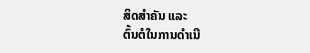ສິດສຳຄັນ ແລະ
ຕົ້ນຕໍໃນການດຳເນີ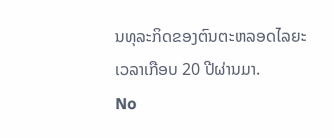ນທຸລະກິດຂອງຕົນຕະຫລອດໄລຍະເວລາເກືອບ 20 ປີຜ່ານມາ.
No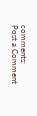comments:
Post a Comment